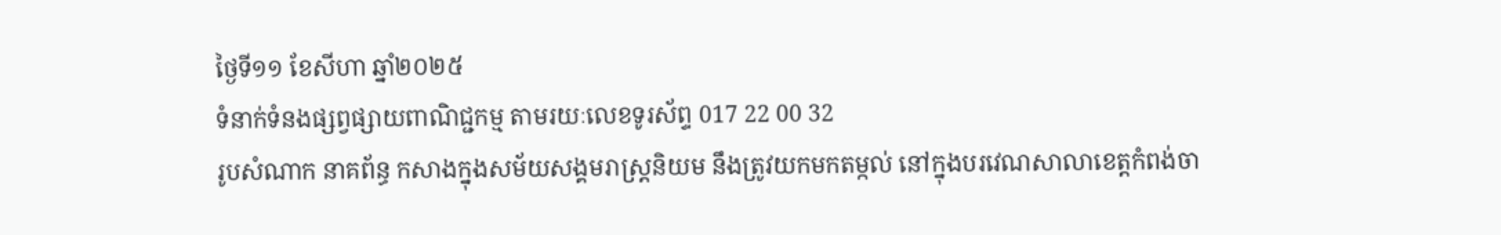ថ្ងៃទី១១ ខែសីហា ឆ្នាំ២០២៥
ទំនាក់ទំនងផ្សព្វផ្សាយពាណិជ្ជកម្ម តាមរយៈលេខទូរស័ព្ទ 017 22 00 32
រូបសំណាក នាគព័ន្ធ កសាងក្នុងសម័យសង្គមរាស្ត្រនិយម នឹងត្រូវយកមកតម្កល់ នៅក្នុងបរវេណសាលាខេត្តកំពង់ចា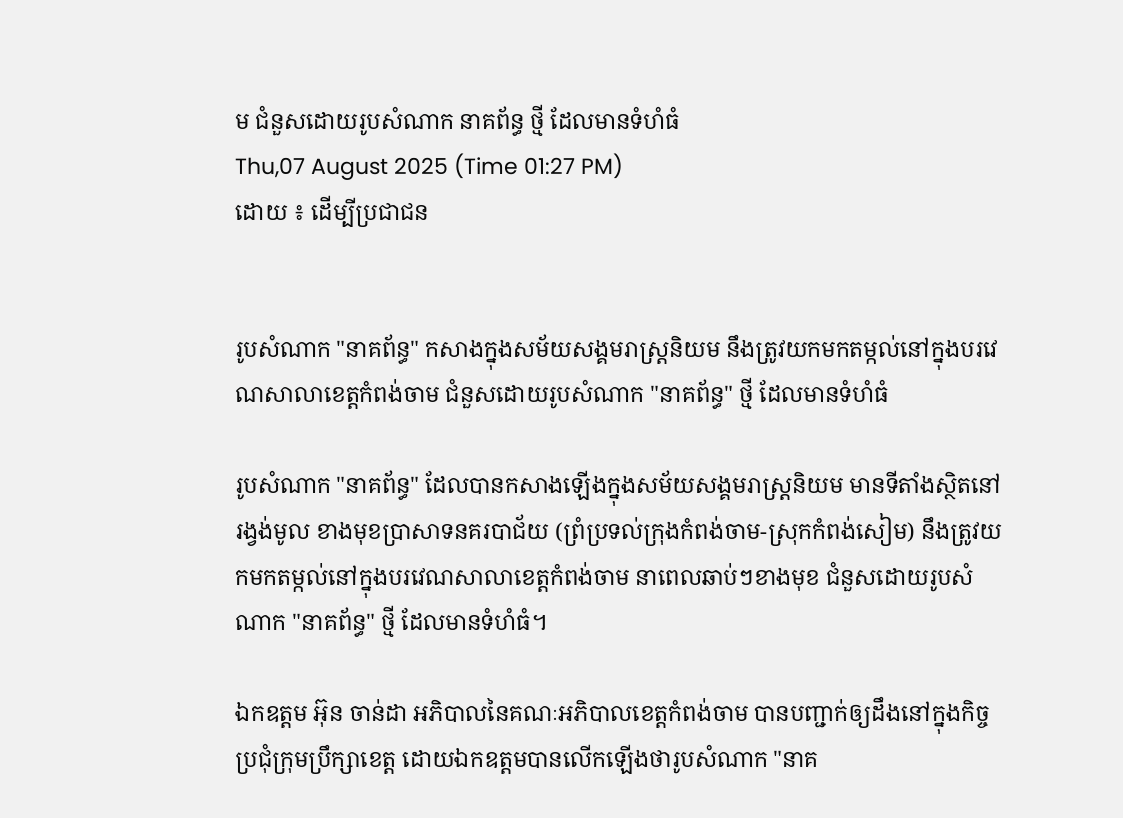ម ជំនួសដោយរូបសំណាក នាគព័ន្ធ ថ្មី ដែលមានទំហំធំ
Thu,07 August 2025 (Time 01:27 PM)
ដោយ ៖ ដើម្បីប្រជាជន


រូបសំណាក "នាគព័ន្ធ" កសាងក្នុងសម័យសង្គមរាស្ត្រនិយម នឹងត្រូវយកមកតម្កល់នៅក្នុងបរវេណសាលាខេត្តកំពង់ចាម ជំនួសដោយរូបសំណាក "នាគព័ន្ធ" ថ្មី ដែលមានទំហំធំ

រូបសំណាក "នាគព័ន្ធ" ដែលបានកសាងឡើងក្នុងសម័យសង្គមរាស្ត្រនិយម មានទីតាំងស្ថិតនៅរង្វង់មូល ខាងមុខប្រាសាទនគរបាជ័យ (ព្រំប្រទល់ក្រុងកំពង់ចាម-ស្រុកកំពង់សៀម) នឹងត្រូវយកមកតម្កល់នៅក្នុងបរវេណសាលាខេត្តកំពង់ចាម នាពេលឆាប់ៗខាងមុខ ជំនួសដោយរូបសំណាក "នាគព័ន្ធ" ថ្មី ដែលមានទំហំធំ។

ឯកឧត្តម អ៊ុន ចាន់ដា អភិបាលនៃគណៈអភិបាលខេត្តកំពង់ចាម បានបញ្ជាក់ឲ្យដឹងនៅក្នុងកិច្ចប្រជុំក្រុមប្រឹក្សាខេត្ត ដោយឯកឧត្តមបានលើកឡើងថារូបសំណាក "នាគ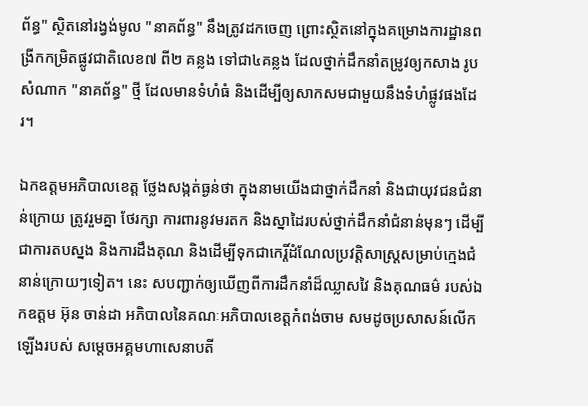ព័ន្ធ" ស្ថិតនៅរង្វង់មូល "នាគព័ន្ធ" នឹងត្រូវដកចេញ ព្រោះស្ថិតនៅក្នុងគម្រោងការដ្ឋានពង្រីកកម្រិតផ្លូវជាតិលេខ៧ ពី២ គន្លង ទៅជា៤គន្លង ដែលថ្នាក់ដឹកនាំតម្រូវឲ្យកសាង រូបសំណាក "នាគព័ន្ធ" ថ្មី ដែលមានទំហំធំ និងដើម្បីឲ្យសាកសមជាមួយនឹងទំហំផ្លូវផងដែរ។

ឯកឧត្តមអភិបាលខេត្ត ថ្លែងសង្កត់ធ្ងន់ថា ក្នុងនាមយើងជាថ្នាក់ដឹកនាំ និងជាយុវជនជំនាន់ក្រោយ ត្រូវរួមគ្នា ថែរក្សា ការពារនូវមរតក និងស្នាដៃរបស់ថ្នាក់ដឹកនាំជំនាន់មុនៗ ដើម្បីជាការតបស្នង និងការដឹងគុណ និងដើម្បីទុកជាកេរ្តិ៍ដំណែលប្រវត្តិសាស្ត្រសម្រាប់ក្មេងជំនាន់ក្រោយៗទៀត។ នេះ សបញ្ជាក់ឲ្យឃើញពីការដឹកនាំដ៏ឈ្លាសវៃ និងគុណធម៌ របស់ឯកឧត្តម អ៊ុន ចាន់ដា អភិបាលនៃគណៈអភិបាលខេត្តកំពង់ចាម សមដូចប្រសាសន៍លើកឡើងរបស់ សម្តេចអគ្គមហាសេនាបតី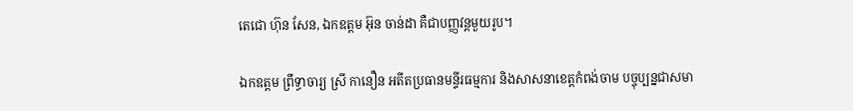តេជោ ហ៊ុន សែន, ឯកឧត្តម អ៊ុន ចាន់ដា គឺជាបញ្ញវន្តមួយរូប។

ឯកឧត្តម ព្រឹទ្ធាចារ្យ ស្រី កានឿន អតីតប្រធានមន្ទីរធម្មការ និងសាសនាខេត្តកំពង់ចាម បច្ចុប្បន្នជាសមា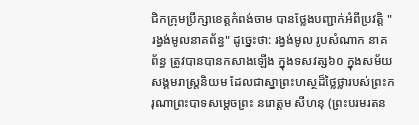ជិកក្រុមប្រឹក្សាខេត្តកំពង់ចាម បានថ្លែងបញ្ជាក់អំពីប្រវត្តិ " រង្វង់មូលនាគព័ន្ធ" ដូច្នេះថា: រង្វង់មូល រូបសំណាក នាគព័ន្ធ ត្រូវបានបានកសាងឡើង ក្នុងទសវត្ស៦០ ក្នុងសម័យសង្គមរាស្ត្រនិយម ដែលជាស្នាព្រះហស្ថដ៏ថ្លៃថ្លារបស់ព្រះករុណាព្រះបាទសម្ដេចព្រះ នរោត្តម សីហនុ (ព្រះបរមរតន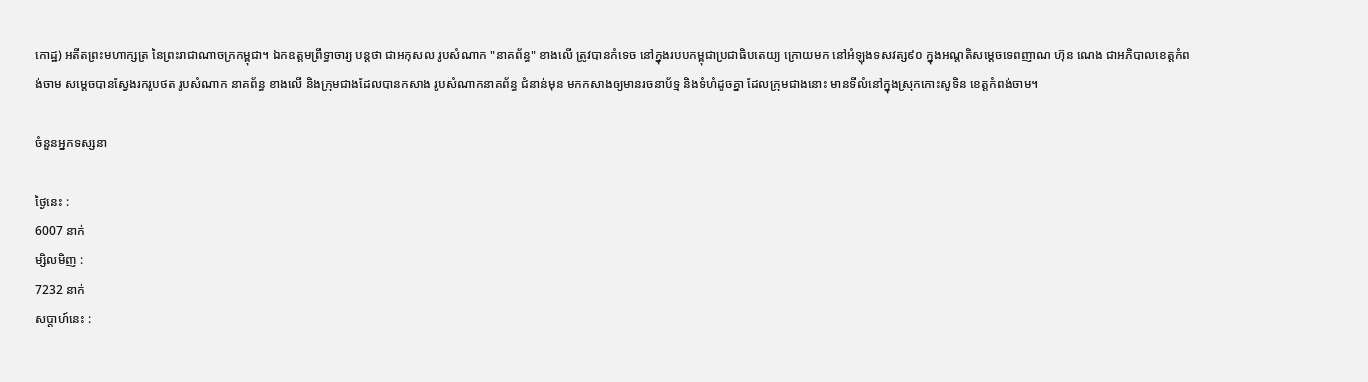កោដ្ឋ) អតីតព្រះមហាក្សត្រ នៃព្រះរាជាណាចក្រកម្ពុជា។ ឯកឧត្តមព្រឹទ្ធាចារ្យ បន្តថា ជាអកុសល រូបសំណាក "នាគព័ន្ធ" ខាងលើ ត្រូវបានកំទេច នៅក្នុងរបបកម្ពុជាប្រជាធិបតេយ្យ ក្រោយមក នៅអំឡុងទសវត្ស៩០ ក្នុងអណ្តតិសម្តេចទេពញាណ ហ៊ុន ណេង ជាអភិបាលខេត្តកំពង់ចាម សម្តេចបានស្វែងរករូបថត រូបសំណាក នាគព័ន្ធ ខាងលើ និងក្រុមជាងដែលបានកសាង រូបសំណាកនាគព័ន្ធ ជំនាន់មុន មកកសាងឲ្យមានរចនាប័ទ្ម និងទំហំដូចគ្នា ដែលក្រុមជាងនោះ មានទីលំនៅក្នុងស្រុកកោះសូទិន ខេត្តកំពង់ចាម។

ចំនួនអ្នកទស្សនា

ថ្ងៃនេះ :
6007 នាក់
ម្សិលមិញ :
7232 នាក់
សប្តាហ៍នេះ :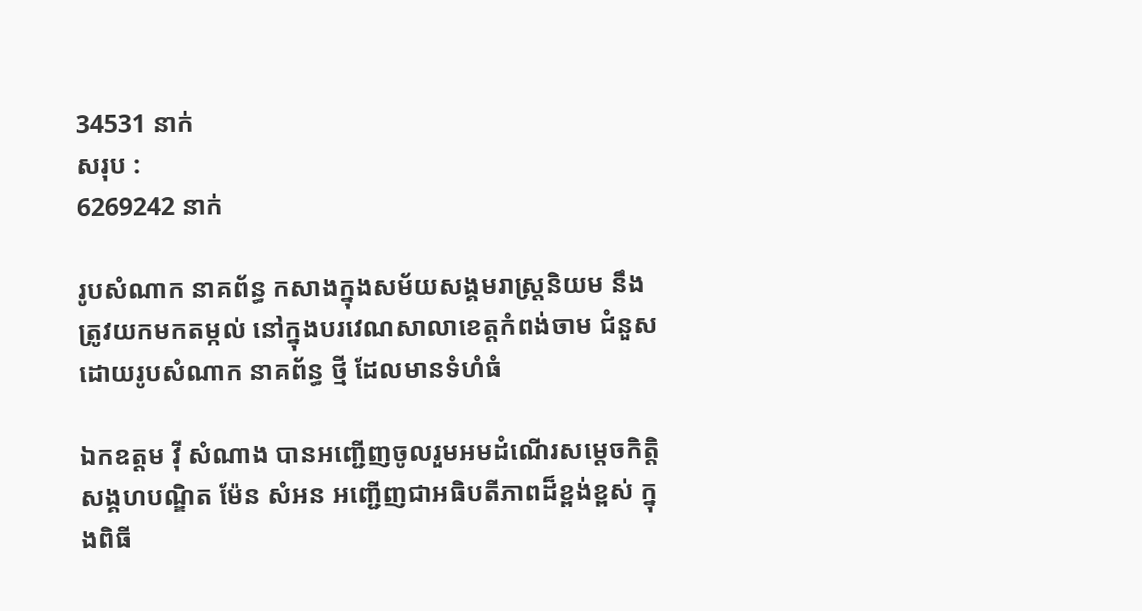34531 នាក់
សរុប :
6269242 នាក់

រូបសំណាក នាគព័ន្ធ កសាងក្នុងសម័យសង្គមរាស្ត្រនិយម នឹងត្រូវយកមកតម្កល់ នៅក្នុងបរវេណសាលាខេត្តកំពង់ចាម ជំនួសដោយរូបសំណាក នាគព័ន្ធ ថ្មី ដែលមានទំហំធំ

ឯកឧត្តម វ៉ី សំណាង បានអញ្ជើញចូលរួមអមដំណើរសម្ដេចកិត្តិសង្គហបណ្ឌិត ម៉ែន សំអន អញ្ជើញជាអធិបតីភាពដ៏ខ្ពង់ខ្ពស់ ក្នុងពិធី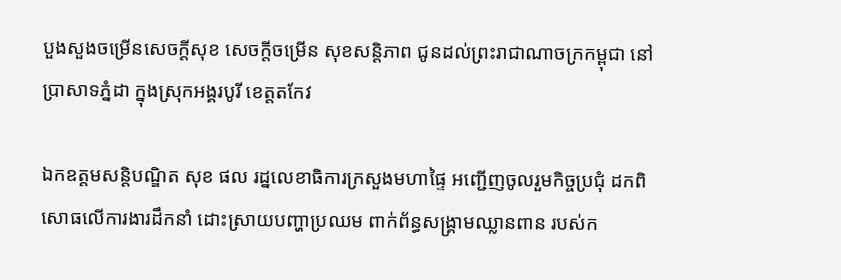បួងសួងចម្រើនសេចក្ដីសុខ សេចក្តីចម្រើន សុខសន្តិភាព ជូនដល់ព្រះរាជាណាចក្រកម្ពុជា នៅប្រាសាទភ្នំដា ក្នុងស្រុកអង្គរបូរី ខេត្តតកែវ

ឯកឧត្ដមសន្តិបណ្ឌិត សុខ ផល រដ្នលេខាធិការក្រសួងមហាផ្ទៃ អញ្ជើញចូលរួមកិច្ចប្រជុំ ដកពិសោធលើការងារដឹកនាំ ដោះស្រាយបញ្ហាប្រឈម ពាក់ព័ន្ធសង្គ្រាមឈ្លានពាន របស់ក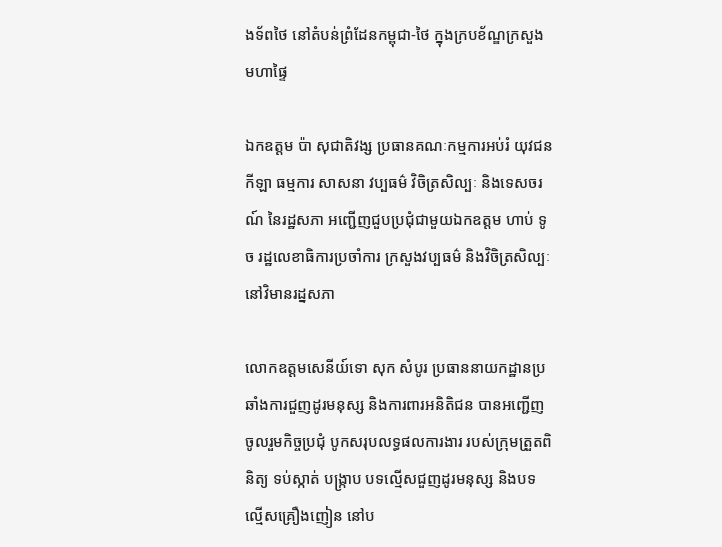ងទ័ពថៃ នៅតំបន់ព្រំដែនកម្ពុជា-ថៃ ក្នុងក្របខ័ណ្ឌក្រសួងមហាផ្ទៃ

ឯកឧត្តម ប៉ា សុជាតិវង្ស ប្រធានគណៈកម្មការអប់រំ យុវជន កីឡា ធម្មការ សាសនា វប្បធម៌ វិចិត្រសិល្បៈ និងទេសចរណ៍ នៃរដ្ឋសភា អញ្ជើញជួបប្រជុំជាមួយឯកឧត្តម ហាប់ ទូច រដ្ឋលេខាធិការប្រចាំការ ក្រសួងវប្បធម៌ និងវិចិត្រសិល្បៈ នៅវិមានរដ្នសភា

លោកឧត្តមសេនីយ៍ទោ សុក សំបូរ ប្រធាននាយកដ្ឋានប្រឆាំងការជួញដូរមនុស្ស និងការពារអនិតិជន បានអញ្ជើញចូលរួមកិច្ចប្រជុំ បូកសរុបលទ្ធផលការងារ របស់ក្រុមត្រួតពិនិត្យ ទប់ស្កាត់ បង្ក្រាប បទល្មើសជួញដូរមនុស្ស និងបទល្មើសគ្រឿងញៀន នៅប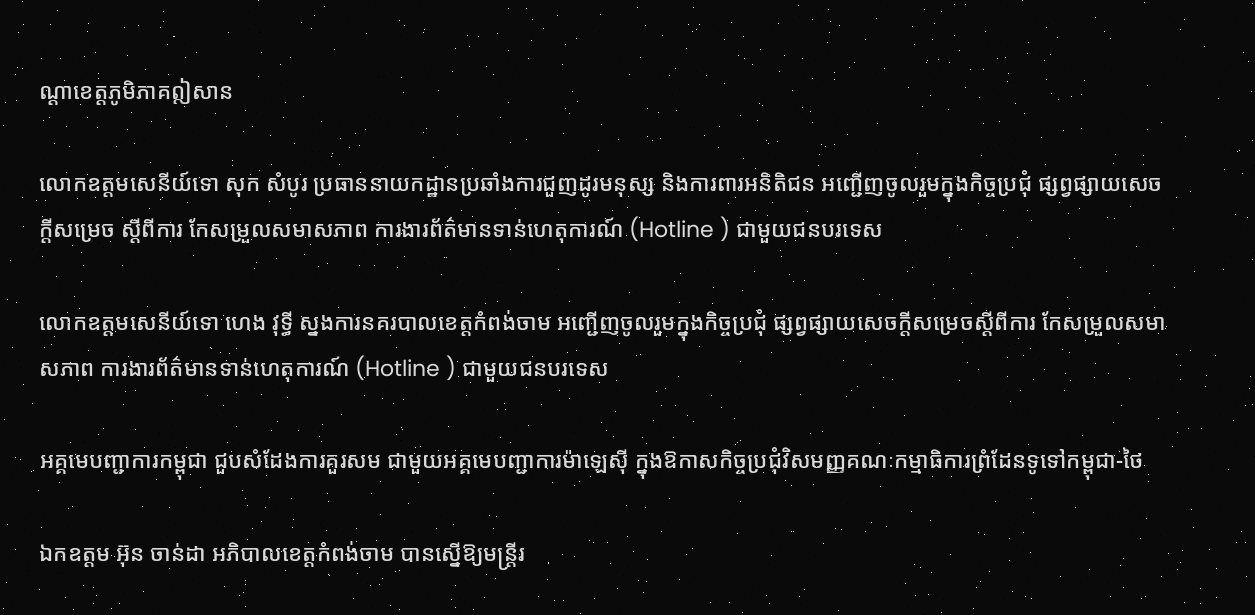ណ្តាខេត្តភូមិភាគឦសាន

លោកឧត្តមសេនីយ៍ទោ សុក សំបូរ ប្រធាននាយកដ្ឋានប្រឆាំងការជួញដូរមនុស្ស និងការពារអនិតិជន អញ្ជើញចូលរួមក្នុងកិច្ចប្រជុំ ផ្សព្វផ្សាយសេចក្តីសម្រេច ស្តីពីការ កែសម្រួលសមាសភាព ការងារព័ត៌មានទាន់ហេតុការណ៍ (Hotline ) ជាមួយជនបរទេស

លោកឧត្តមសេនីយ៍ទោ ហេង វុទ្ធី ស្នងការនគរបាលខេត្តកំពង់ចាម អញ្ជើញចូលរួមក្នុងកិច្ចប្រជុំ ផ្សព្វផ្សាយសេចក្តីសម្រេចស្តីពីការ កែសម្រួលសមាសភាព ការងារព័ត៌មានទាន់ហេតុការណ៍ (Hotline ) ជាមួយជនបរទេស

អគ្គមេបញ្ជាការកម្ពុជា ជួបសំដែងការគួរសម ជាមួយអគ្គមេបញ្ជាការម៉ាឡេសុី ក្នុងឱកាសកិច្ចប្រជុំវិសមញ្ញគណៈកម្មាធិការព្រំដែនទូទៅកម្ពុជា-ថៃ

ឯកឧត្តម អ៊ុន ចាន់ដា អភិបាលខេត្តកំពង់ចាម បានស្នើឱ្យមន្ត្រីរ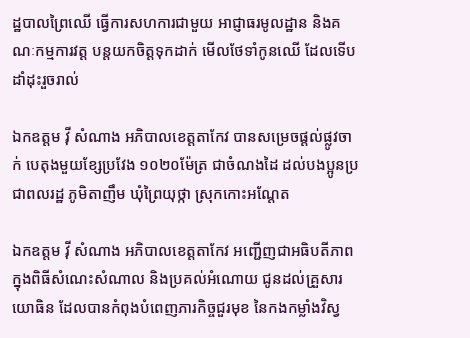ដ្ឋបាលព្រៃឈើ ធ្វើការសហការជាមួយ អាជ្ញាធរមូលដ្ឋាន និងគណៈកម្មការវត្ត បន្តយកចិត្តទុកដាក់ មើលថែទាំកូនឈើ ដែលទើបដាំដុះរួចរាល់

ឯកឧត្តម វ៉ី សំណាង អភិបាលខេត្តតាកែវ បានសម្រេចផ្ដល់ផ្លូវចាក់ បេតុងមួយខ្សែប្រវែង ១០២០ម៉ែត្រ ជាចំណងដៃ ដល់បងប្អូនប្រជាពលរដ្ឋ ភូមិតាញឹម ឃុំព្រៃយុថ្កា ស្រុកកោះអណ្ដែត

ឯកឧត្តម វ៉ី សំណាង អភិបាលខេត្តតាកែវ អញ្ជេីញជាអធិបតីភាពក្នុងពិធីសំណេះសំណាល និងប្រគល់អំណោយ ជូនដល់គ្រួសារយោធិន ដែលបានកំពុងបំពេញភារកិច្ចជួរមុខ នៃកងកម្លាំងវិស្វ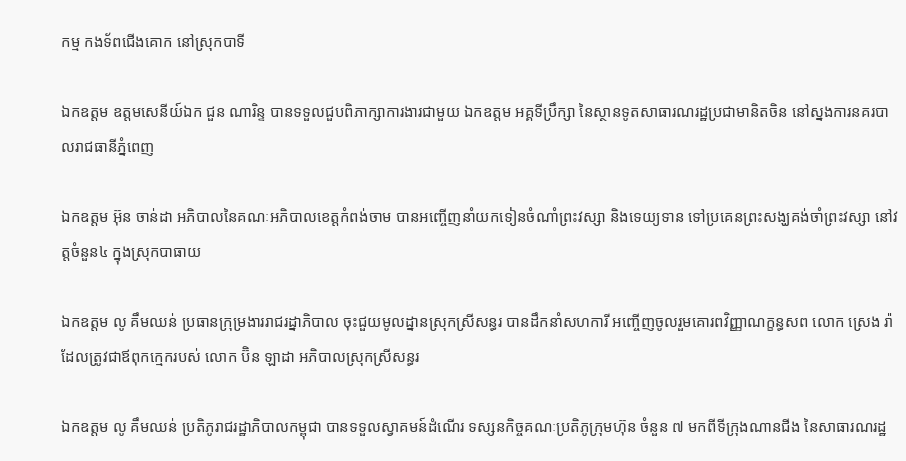កម្ម កងទ័ពជេីងគោក នៅស្រុកបាទី

ឯកឧត្តម ឧត្តមសេនីយ៍ឯក ជួន ណារិន្ទ បានទទួលជួបពិភាក្សាការងារជាមួយ ឯកឧត្តម អគ្គទីប្រឹក្សា នៃស្ថានទូតសាធារណរដ្ឋប្រជាមានិតចិន នៅស្នងការនគរបាលរាជធានីភ្នំពេញ

ឯកឧត្តម អ៊ុន ចាន់ដា អភិបាលនៃគណៈអភិបាលខេត្តកំពង់ចាម បានអញ្ចើញនាំយកទៀនចំណាំព្រះវស្សា និងទេយ្យទាន ទៅប្រគេនព្រះសង្ឃគង់ចាំព្រះវស្សា នៅវត្តចំនួន៤ ក្នុងស្រុកបាធាយ

ឯកឧត្តម លូ គឹមឈន់ ប្រធានក្រុម្រងាររាជរដ្នាភិបាល ចុះជួយមូលដ្នានស្រុកស្រីសន្ធរ បានដឹកនាំសហការី អញ្ចើញចូលរួមគោរពវិញ្ញាណក្ខន្ធសព លោក ស្រេង រ៉ា ដែលត្រូវជាឪពុកក្មេករបស់ លោក ប៊ិន ឡាដា អភិបាលស្រុកស្រីសន្ធរ

ឯកឧត្តម លូ គឹមឈន់ ប្រតិភូរាជរដ្ឋាភិបាលកម្ពុជា បានទទួលស្វាគមន៍ដំណើរ ទស្សនកិច្ចគណៈប្រតិភូក្រុមហ៊ុន ចំនួន ៧ មកពីទីក្រុងណានជីង នៃសាធារណរដ្ឋ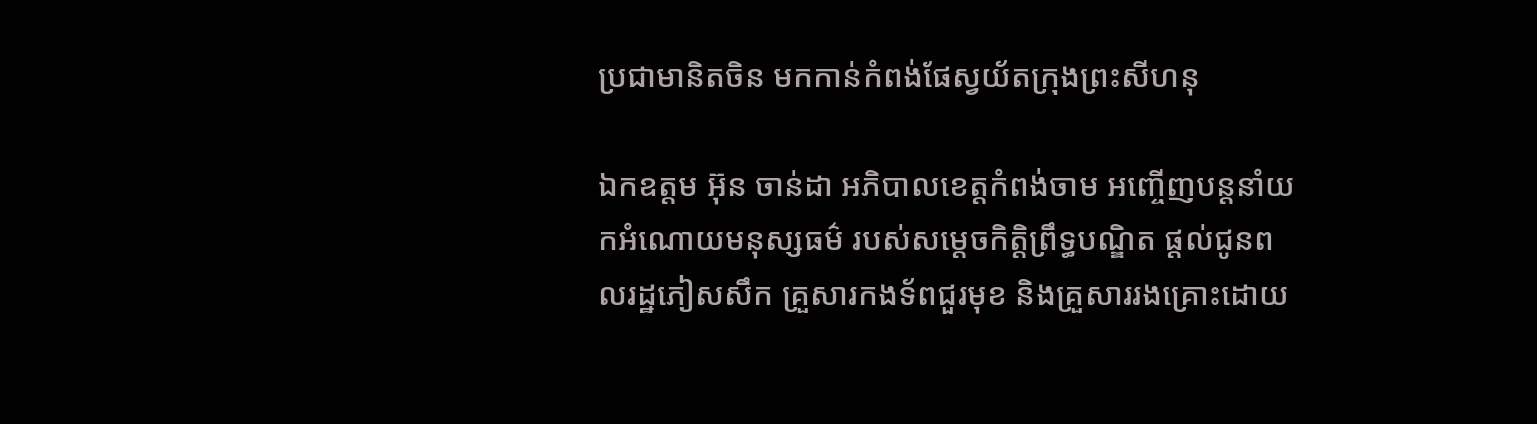ប្រជាមានិតចិន មកកាន់កំពង់ផែស្វយ័តក្រុងព្រះសីហនុ

ឯកឧត្តម អ៊ុន ចាន់ដា អភិបាលខេត្តកំពង់ចាម អញ្ចើញបន្តនាំយកអំណោយមនុស្សធម៌ របស់សម្តេចកិត្តិព្រឹទ្ធបណ្ឌិត ផ្តល់ជូនពលរដ្ឋភៀសសឹក គ្រួសារកងទ័ពជួរមុខ និងគ្រួសាររងគ្រោះដោយ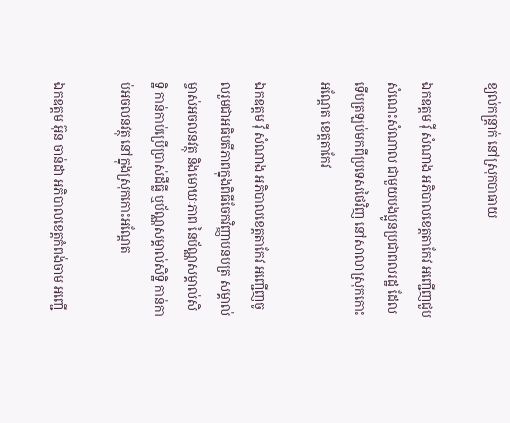ខ្យល់កន្ត្រាក់ នៅស្រុកបាធាយ

ឯកឧត្តម វ៉ី សំណាង អភិបាលខេត្តតាកែវ អញ្ជើញជួបសំណេះសំណាល ជាមួយបងប្អូនប្រជាពលរដ្ឋ ដែលទើបត្រឡប់មកពីប្រទេសថៃវិញ នៅសាលាស្រុកកោះអណ្តែត ខេត្តតាកែវ

ឯកឧត្តម វ៉ី សំណាង អភិបាលខេត្តតាកែវ អញ្ជើញចូលរួមជាអធិបតីភាពក្នុងពិធីចែកវិញ្ញាបនបត្រ សម្គាល់ម្ចាស់អចលនវត្ថុ និងមោឃៈភាព នៃប័ណ្ណសម្គាល់សិទ្ឋិ កាន់កាប់ប្រើប្រាស់ដីធ្លី ឬប័ណ្ណសម្គាល់សិទ្ឋិ កាន់កាប់អចលនវត្ថុ នៅក្នុងស្រុកកោះអណ្តែត

ឯកឧត្តម អ៊ុន ចាន់ដា អភិបាលខេត្តកំពង់ចាម អញ្ជើ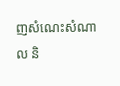ញសំណេះសំណាល និ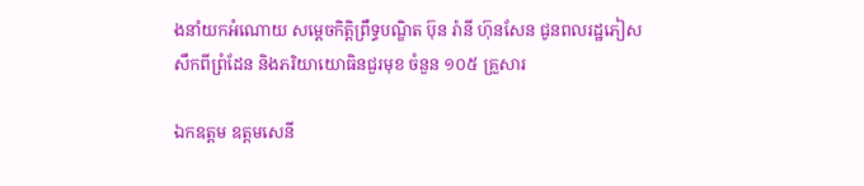ងនាំយកអំណោយ សម្តេចកិត្តិព្រឹទ្ធបណ្ឌិត ប៊ុន រ៉ានី ហ៊ុនសែន ជូនពលរដ្ឋភៀសសឹកពីព្រំដែន និងភរិយាយោធិនជួរមុខ ចំនួន ១០៥ គ្រួសារ

ឯកឧត្តម ឧត្តមសេនី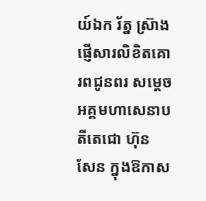យ៍ឯក រ័ត្ន ស្រ៊ាង ផ្ញើសារលិខិតគោរពជូនពរ សម្ដេចអគ្គមហាសេនាបតីតេជោ ហ៊ុន សែន ក្នុងឱកាស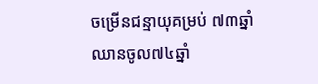ចម្រើនជន្មាយុគម្រប់ ៧៣ឆ្នាំ ឈានចូល៧៤ឆ្នាំ